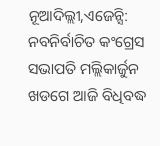ନୂଆଦିଲ୍ଲୀ,ଏଜେନ୍ସି: ନବନିର୍ବାଚିତ କଂଗ୍ରେସ ସଭାପତି ମଲ୍ଲିକାର୍ଜୁନ ଖଡଗେ ଆଜି ବିଧିବଦ୍ଧ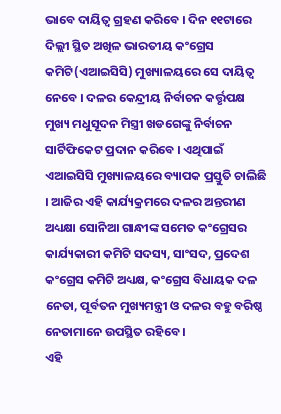ଭାବେ ଦାୟିତ୍ବ ଗ୍ରହଣ କରିବେ । ଦିନ ୧୧ଟାରେ ଦିଲ୍ଲୀ ସ୍ଥିତ ଅଖିଳ ଭାରତୀୟ କଂଗ୍ରେସ କମିଟି(ଏଆଇସିସି) ମୁଖ୍ୟାଳୟରେ ସେ ଦାୟିତ୍ବ ନେବେ । ଦଳର କେନ୍ଦ୍ରୀୟ ନିର୍ବାଚନ କର୍ତ୍ତୃପକ୍ଷ ମୁଖ୍ୟ ମଧୁସୂଦନ ମିସ୍ତ୍ରୀ ଖଡଗେଙ୍କୁ ନିର୍ବାଚନ ସାର୍ଟିଫିକେଟ ପ୍ରଦାନ କରିବେ । ଏଥିପାଇଁ ଏଆଇସିସି ମୁଖ୍ୟାଳୟରେ ବ୍ୟାପକ ପ୍ରସ୍ତୁତି ଚାଲିଛି । ଆଜିର ଏହି କାର୍ଯ୍ୟକ୍ରମରେ ଦଳର ଅନ୍ତରୀଣ ଅଧ୍ୟକ୍ଷା ସୋନିଆ ଗାନ୍ଧୀଙ୍କ ସମେତ କଂଗ୍ରେସର କାର୍ଯ୍ୟକାରୀ କମିଟି ସଦସ୍ୟ, ସାଂସଦ, ପ୍ରଦେଶ କଂଗ୍ରେସ କମିଟି ଅଧ୍ୟକ୍ଷ, କଂଗ୍ରେସ ବିଧାୟକ ଦଳ ନେତା, ପୂର୍ବତନ ମୁଖ୍ୟମନ୍ତ୍ରୀ ଓ ଦଳର ବହୁ ବରିଷ୍ଠ ନେତାମାନେ ଉପସ୍ଥିତ ରହିବେ ।
ଏହି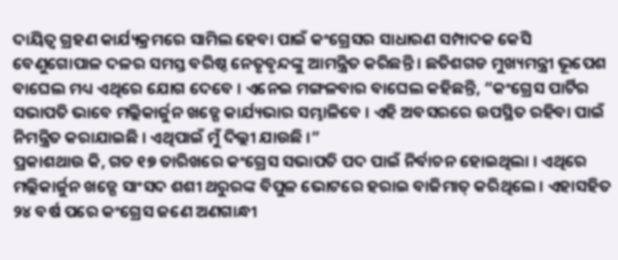ଦାୟିତ୍ବ ଗ୍ରହଣ କାର୍ଯ୍ୟକ୍ରମରେ ସାମିଲ ହେବା ପାଇଁ କଂଗ୍ରେସର ସାଧାରଣ ସମ୍ପାଦକ କେସି ବେଣୁଗୋପାଳ ଦଳର ସମସ୍ତ ବରିଷ୍ଠ ନେତୃବୃନ୍ଦଙ୍କୁ ଆମନ୍ତ୍ରିତ କରିଛନ୍ତି । ଛତିଶଗଡ ମୁଖ୍ୟମନ୍ତ୍ରୀ ଭୂପେଶ ବାଘେଲ ମଧ୍ୟ ଏଥିରେ ଯୋଗ ଦେବେ । ଏନେଇ ମଙ୍ଗଳବାର ବାଘେଲ କହିଛନ୍ତି, ”କଂଗ୍ରେସ ପାର୍ଟିର ସଭାପତି ଭାବେ ମଲ୍ଲିକାର୍ଜୁନ ଖଡ୍ଗେ କାର୍ଯ୍ୟଭାର ସମ୍ଭାଳିବେ । ଏହି ଅବସରରେ ଉପସ୍ଥିତ ରହିବା ପାଇଁ ନିମନ୍ତ୍ରିତ କରାଯାଇଛି । ଏଥିପାଇଁ ମୁଁ ଦିଲ୍ଲୀ ଯାଉଛି ।”
ପ୍ରକାଶଥାଉ କି, ଗତ ୧୭ ତାରିଖରେ କଂଗ୍ରେସ ସଭାପତି ପଦ ପାଇଁ ନିର୍ବାଚନ ହୋଇଥିଲା । ଏଥିରେ ମଲ୍ଲିକାର୍ଜୁନ ଖଡ୍ଗେ ସାଂସଦ ଶଶୀ ଥରୁରଙ୍କ ବିପୁଳ ଭୋଟରେ ହରାଇ ବାଜିମାତ୍ କରିଥିଲେ । ଏହାସହିତ ୨୪ ବର୍ଷ ପରେ କଂଗ୍ରେସ ଜଣେ ଅଣଗାନ୍ଧୀ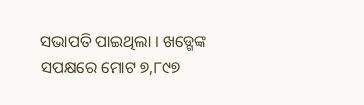ସଭାପତି ପାଇଥିଲା । ଖଡ୍ଗେଙ୍କ ସପକ୍ଷରେ ମୋଟ ୭,୮୯୭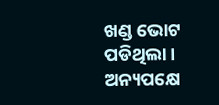ଖଣ୍ଡ ଭୋଟ ପଡିଥିଲା । ଅନ୍ୟପକ୍ଷେ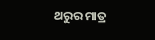ଥରୁର ମାତ୍ର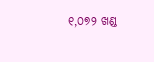୧,୦୭୨ ଖଣ୍ଡ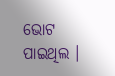ଭୋଟ ପାଇଥିଲ ।